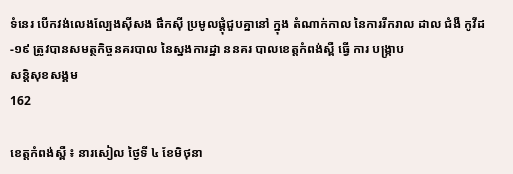ទំនេរ បេីកវង់លេងល្បែងសុីសង ផឹកសុី ប្រមូលផ្ដុំជួបគ្នានៅ ក្នុង តំណាក់កាល នៃការរីករាល ដាល ជំងឺ កូវីដ -១៩ ត្រូវបានសមត្ថកិច្ចនគរបាល នៃស្នងការដ្ឋា ននគរ បាលខេត្ដកំពង់ស្ពឺ ធ្វើ ការ បង្រ្កាប
សន្តិសុខសង្គម
162

ខេត្តកំពង់ស្ពឺ ៖ នារសៀល ថៃ្ងទី ៤ ខែមិថុនា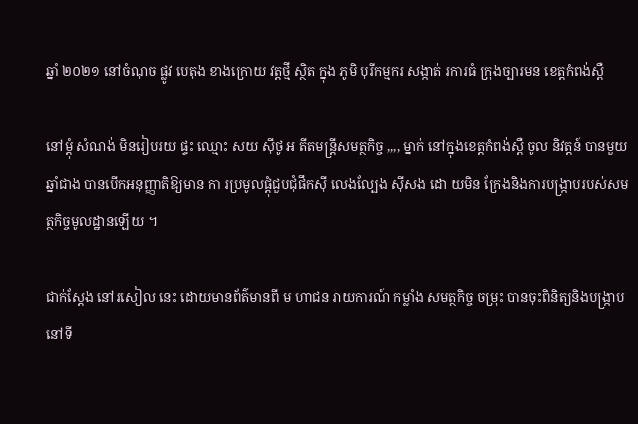ឆ្នាំ ២០២១ នៅចំណុច ផ្លូវ បេតុង ខាងក្រោយ វត្ដថ្មី ស្ថិត ក្នុង ភូមិ បុរីកម្មករ សង្កាត់ រការធំ ក្រុងច្បារមន ខេត្តកំពង់ស្ពឺ

នៅម្ដុំ សំណង់ មិនរៀបរយ ផ្ទះ ឈ្មោះ សយ សុីថូ អ តីតមន្រ្ដីសមត្ថកិច្ច ,,,, ម្នាក់ នៅក្នុងខេត្ដកំពង់ស្ពឺ ចូល និវត្តន៍ បានមួយឆ្នាំជាង បានបេីកអនុញ្ញាតិឱ្យមាន កា រប្រមូលផ្ដុំជួបជុំផឹកសុី លេងល្បែង សុីសង ដោ យមិន ក្រែងនិងការបង្រ្កាបរបស់សមត្ថកិច្ចមូលដ្ឋានឡេីយ ។

ជាក់ស្ដែង នៅរសៀល នេះ ដោយមានព័ត៌មានពី ម ហាជន រាយការណ៍ កម្លាំង សមត្ថកិច្ច ចម្រុះ បានចុះពិនិត្យនិងបង្រ្កាបនៅទី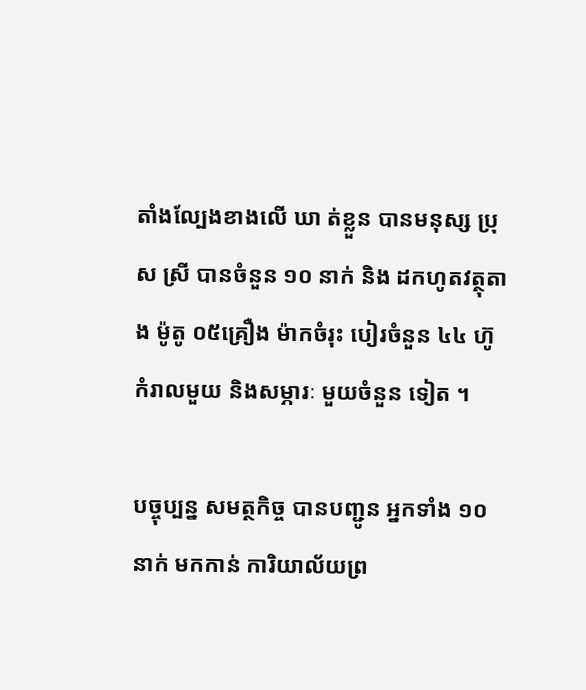តាំងល្បែងខាងលេី ឃា ត់ខ្លួន បានមនុស្ស ប្រុស ស្រី បានចំនួន ១០ នាក់ និង ដកហូតវត្ថុតាង ម៉ូតូ ០៥គ្រឿង ម៉ាកចំរុះ បៀរចំនួន ៤៤ ហ៊ូ កំរាលមួយ និងសម្ភារៈ មួយចំនួន ទៀត ។

បច្ចុប្បន្ន សមត្ថកិច្ច បានបញ្ជូន អ្នកទាំង ១០នាក់ មកកាន់ ការិយាល័យព្រ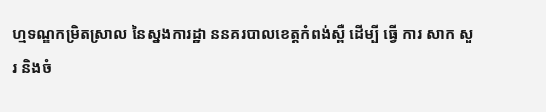ហ្មទណ្ឌកម្រិតស្រាល នៃស្នងការដ្ឋា ននគរបាលខេត្ដកំពង់ស្ពឺ ដេីម្បី ធ្វើ ការ សាក សួរ និងចំ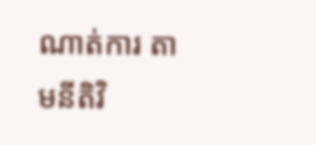ណាត់ការ តាមនីតិវិ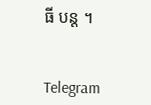ធី បន្ដ ។


Telegram